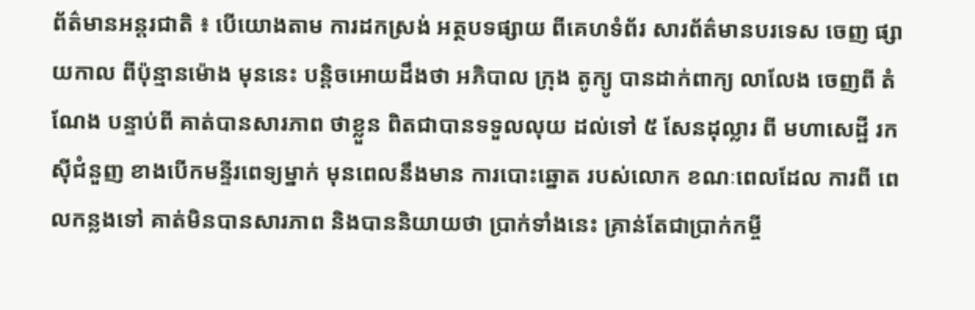ព័ត៌មានអន្តរជាតិ ៖ បើយោងតាម ការដកស្រង់ អត្ថបទផ្សាយ ពីគេហទំព័រ សារព័ត៌មានបរទេស ចេញ ផ្សាយកាល ពីប៉ុន្មានម៉ោង មុននេះ បន្តិចអោយដឹងថា អភិបាល ក្រុង តូក្យូ បានដាក់ពាក្យ លាលែង ចេញពី តំណែង បន្ទាប់ពី គាត់បានសារភាព ថាខ្លួន ពិតជាបានទទួលលុយ ដល់ទៅ ៥ សែនដុល្លារ ពី មហាសេដ្ឋី រកស៊ីជំនួញ ខាងបើកមន្ទីរពេទ្យម្នាក់ មុនពេលនឹងមាន ការបោះឆ្នោត របស់លោក ខណៈពេលដែល ការពី ពេលកន្លងទៅ គាត់មិនបានសារភាព និងបាននិយាយថា ប្រាក់ទាំងនេះ គ្រាន់តែជាប្រាក់កម្ចី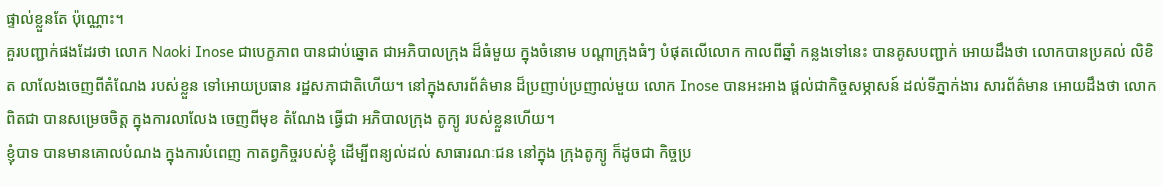ផ្ទាល់ខ្លួនតែ ប៉ុណ្ណោះ។
គួរបញ្ជាក់ផងដែរថា លោក Naoki Inose ជាបេក្ខភាព បានជាប់ឆ្នោត ជាអភិបាលក្រុង ដ៏ធំមួយ ក្នុងចំនោម បណ្តាក្រុងធំៗ បំផុតលើលោក កាលពីឆ្នាំ កន្លងទៅនេះ បានគូសបញ្ជាក់ អោយដឹងថា លោកបានប្រគល់ លិខិត លាលែងចេញពីតំណែង របស់ខ្លួន ទៅអោយប្រធាន រដ្ឋសភាជាតិហើយ។ នៅក្នុងសារព័ត៌មាន ដ៏ប្រញាប់ប្រញាល់មួយ លោក Inose បានអះអាង ផ្តល់ជាកិច្ចសម្ភាសន៍ ដល់ទីភ្នាក់ងារ សារព័ត៌មាន អោយដឹងថា លោកពិតជា បានសម្រេចចិត្ត ក្នុងការលាលែង ចេញពីមុខ តំណែង ធ្វើជា អភិបាលក្រុង តូក្យូ របស់ខ្លួនហើយ។
ខ្ញុំបាទ បានមានគោលបំណង ក្នុងការបំពេញ កាតព្វកិច្ចរបស់ខ្ញុំ ដើម្បីពន្យល់ដល់ សាធារណៈជន នៅក្នុង ក្រុងតូក្យូ ក៏ដូចជា កិច្ចប្រ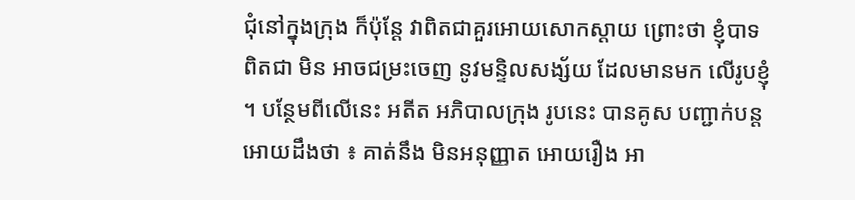ជុំនៅក្នុងក្រុង ក៏ប៉ុន្តែ វាពិតជាគួរអោយសោកស្តាយ ព្រោះថា ខ្ញុំបាទ ពិតជា មិន អាចជម្រះចេញ នូវមន្ទិលសង្ស័យ ដែលមានមក លើរូបខ្ញុំ ។ បន្ថែមពីលើនេះ អតីត អភិបាលក្រុង រូបនេះ បានគូស បញ្ជាក់បន្ត អោយដឹងថា ៖ គាត់នឹង មិនអនុញ្ញាត អោយរឿង អា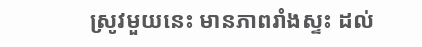ស្រូវមួយនេះ មានភាពរាំងស្ទះ ដល់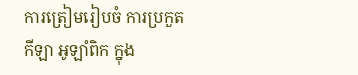ការត្រៀមរៀបចំ ការប្រកួតកីឡា អូឡាំពិក ក្នុង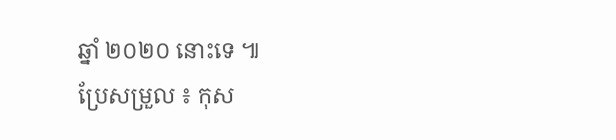ឆ្នាំ ២០២០ នោះទេ ៕
ប្រែសម្រួល ៖ កុស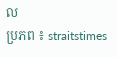ល
ប្រភព ៖ straitstimes